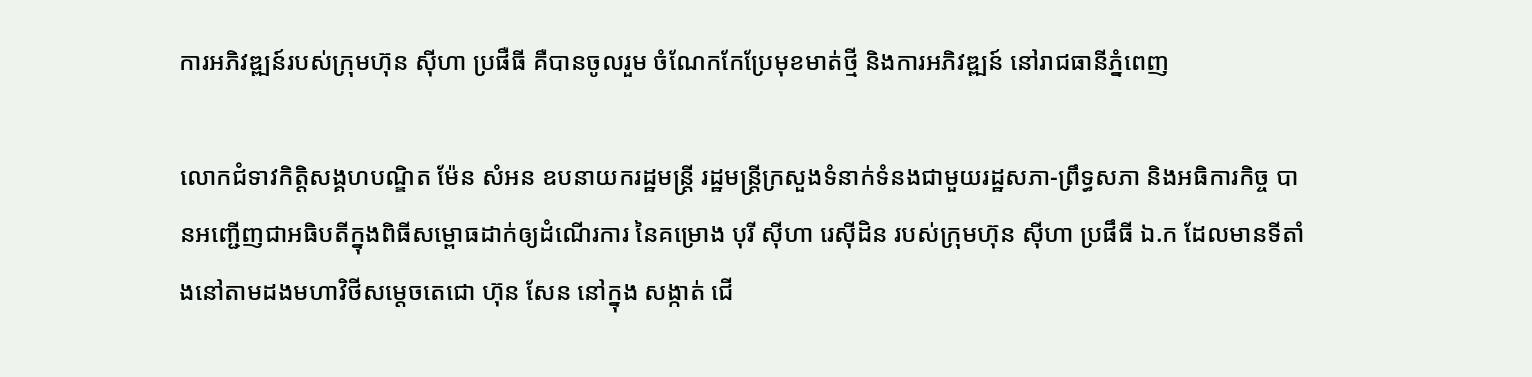ការអភិវឌ្ឍន៍របស់ក្រុមហ៊ុន ស៊ីហា ប្រផឺធី គឺបានចូលរួម ចំណែកកែប្រែមុខមាត់ថ្មី និងការអភិវឌ្ឍន៍ នៅរាជធានីភ្នំពេញ

លោកជំទាវកិត្តិសង្គហបណ្ឌិត ម៉ែន សំអន ឧបនាយករដ្ឋមន្ត្រី រដ្ឋមន្ត្រីក្រសួងទំនាក់ទំនងជាមួយរដ្ឋសភា-ព្រឹទ្ធសភា និងអធិការកិច្ច បានអញ្ជើញជាអធិបតីក្នុងពិធីសម្ពោធដាក់ឲ្យដំណើរការ នៃគម្រោង បុរី ស៊ីហា រេស៊ីដិន របស់ក្រុមហ៊ុន ស៊ីហា ប្រផឹធី ឯ.ក ដែលមានទីតាំងនៅតាមដងមហាវិថីសម្តេចតេជោ ហ៊ុន សែន នៅក្នុង សង្កាត់ ជើ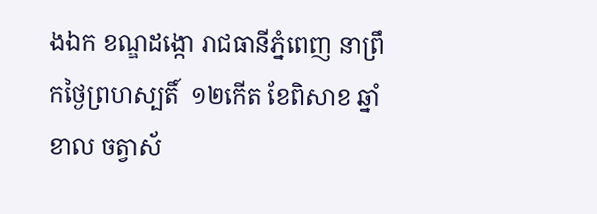ងឯក ខណ្ឌដង្កោ រាជធានីភ្នំពេញ នាព្រឹកថ្ងៃព្រហស្បតិ៍  ១២កើត ខែពិសាខ ឆ្នាំខាល ចត្វាស័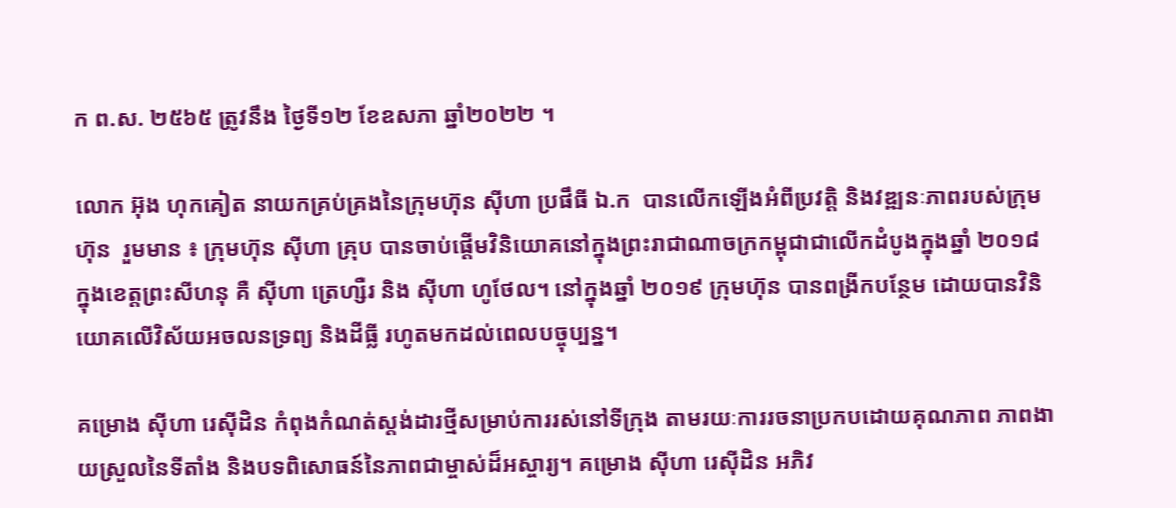ក ព.ស. ២៥៦៥ ត្រូវនឹង ថ្ងៃទី១២ ខែឧសភា ឆ្នាំ២០២២ ។

លោក អ៊ុង ហុកគៀត នាយកគ្រប់គ្រងនៃក្រុមហ៊ុន ស៊ីហា ប្រផឹធី ឯ.ក  បានលើកឡើងអំពីប្រវត្តិ និងវឌ្ឍនៈភាពរបស់ក្រុមហ៊ុន  រួមមាន ៖ ក្រុមហ៊ុន ស៊ីហា គ្រុប បានចាប់ផ្តើមវិនិយោគនៅក្នុងព្រះរាជាណាចក្រកម្ពុជាជាលើកដំបូងក្នុងឆ្នាំ ២០១៨ ក្នុងខេត្តព្រះសីហនុ គឺ ស៊ីហា ត្រេហ្សឺរ និង ស៊ីហា ហូថែល។ នៅក្នុងឆ្នាំ ២០១៩ ក្រុមហ៊ុន បានពង្រីកបន្ថែម ដោយបានវិនិយោគលើវិស័យអចលនទ្រព្យ និងដីធ្លី រហូតមកដល់ពេលបច្ចុប្បន្ន។

គម្រោង ស៊ីហា រេស៊ីដិន កំពុងកំណត់ស្តង់ដារថ្មីសម្រាប់ការរស់នៅទីក្រុង តាមរយៈការរចនាប្រកបដោយគុណភាព ភាពងាយស្រួលនៃទីតាំង និងបទពិសោធន៍នៃភាពជាម្ចាស់ដ៏អស្ចារ្យ។ គម្រោង ស៊ីហា រេស៊ីដិន អភិវ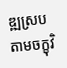ឌ្ឍស្របតាមចក្ខុវិ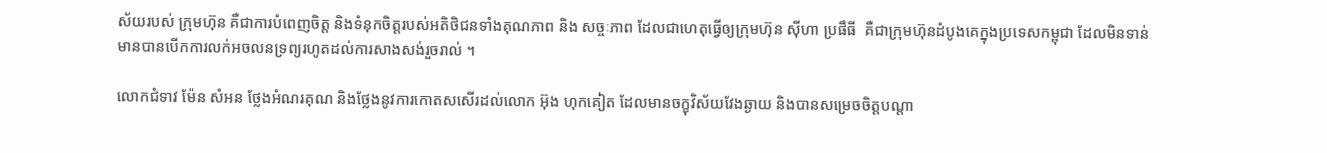ស័យរបស់ ក្រុមហ៊ុន គឺជាការបំពេញចិត្ត និងទំនុកចិត្តរបស់អតិថិជនទាំងគុណភាព និង សច្ចៈភាព ដែលជាហេតុធ្វើឲ្យក្រុមហ៊ុន ស៊ីហា ប្រផឹធី  គឺជាក្រុមហ៊ុនដំបូងគេក្នុងប្រទេសកម្ពុជា ដែលមិនទាន់មានបានបើកការលក់អចលនទ្រព្យរហូតដល់ការសាងសង់រួចរាល់ ។

លោកជំទាវ ម៉ែន សំអន ថ្លែងអំណរគុណ និងថ្លែងនូវការកោតសសើរដល់លោក អ៊ុង ហុកគៀត ដែលមានចក្ខុវិស័យវែងឆ្ងាយ និងបានសម្រេចចិត្តបណ្តា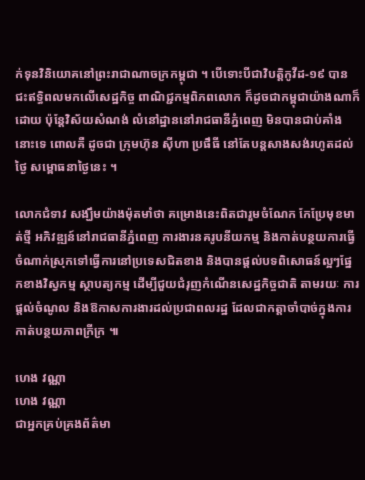ក់ទុនវិនិយោគនៅព្រះរាជាណាចក្រកម្ពុជា ។ បើទោះបីជាវិបត្តិកូវីដ-១៩ បានជះឥទ្ធិពលមកលើសេដ្ឋកិច្ច ពាណិជ្ជកម្មពិភពលោក ក៏ដូចជាកម្ពុជាយ៉ាងណាក៏ដោយ ប៉ុន្តែវិស័យសំណង់ លំនៅដ្ឋាននៅរាជធានីភ្នំពេញ មិនបានជាប់គាំងនោះទេ ពោលគឺ ដូចជា ក្រុមហ៊ុន ស៊ីហា ប្រផឹធី នៅតែបន្តសាងសង់រហូតដល់ថ្ងៃ សម្ពោធនាថ្ងៃនេះ ។

លោកជំទាវ សង្ឃឹមយ៉ាងម៉ុតមាំថា គម្រោងនេះពិតជារួមចំណែក កែប្រែមុខមាត់ថ្មី អភិវឌ្ឍន៍នៅរាជធានីភ្នំពេញ ការងារនគរូបនីយកម្ម និងកាត់បន្ថយការធ្វើចំណាក់ស្រុកទៅធ្វើការនៅប្រទេសជិតខាង និងបានផ្ដល់បទពិសោធន៍ល្អៗផ្នែកខាងវិស្វកម្ម ស្ថាបត្យកម្ម ដើម្បីជួយជំរុញកំណើនសេដ្ឋកិច្ចជាតិ តាមរយៈ ការផ្ដល់ចំណូល និងឱកាសការងារដល់ប្រជាពលរដ្ឋ ដែលជាកត្ដាចាំបាច់ក្នុងការកាត់បន្ថយភាពក្រីក្រ ៕

ហេង វណ្ណា
ហេង វណ្ណា
ជាអ្នកគ្រប់គ្រងព័ត៌មា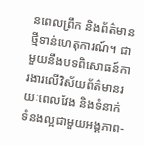នពេលព្រឹក និងព័ត៌មានថ្មីទាន់ហេតុការណ៍។ ជាមួយនឹងបទពិសោធន៍ការងារលើវិស័យព័ត៌មានរយៈពេលវែង និងទំនាក់ទំនងល្អជាមួយអង្គភាព-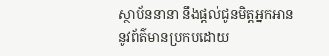ស្ថាប័ននានា នឹងផ្ដល់ជូនមិត្តអ្នកអាននូវព័ត៌មានប្រកបដោយ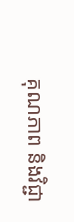គុណភាព និងវិជ្ជា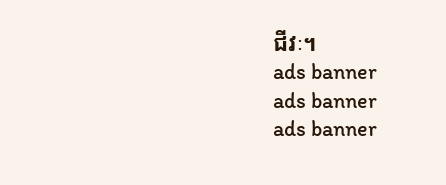ជីវៈ។
ads banner
ads banner
ads banner